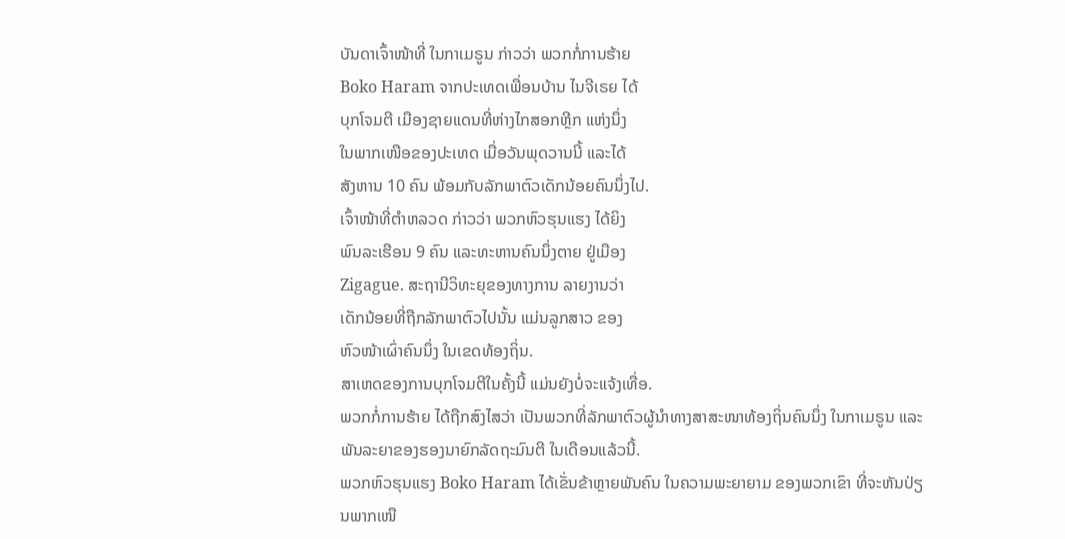ບັນດາເຈົ້າໜ້າທີ່ ໃນກາເມຣູນ ກ່າວວ່າ ພວກກໍ່ການຮ້າຍ
Boko Haram ຈາກປະເທດເພື່ອນບ້ານ ໄນຈີເຣຍ ໄດ້
ບຸກໂຈມຕີ ເມືອງຊາຍແດນທີ່ຫ່າງໄກສອກຫຼີກ ແຫ່ງນຶ່ງ
ໃນພາກເໜືອຂອງປະເທດ ເມື່ອວັນພຸດວານນີ້ ແລະໄດ້
ສັງຫານ 10 ຄົນ ພ້ອມກັບລັກພາຕົວເດັກນ້ອຍຄົນນຶ່ງໄປ.
ເຈົ້າໜ້າທີ່ຕຳຫລວດ ກ່າວວ່າ ພວກຫົວຮຸນແຮງ ໄດ້ຍິງ
ພົນລະເຮືອນ 9 ຄົນ ແລະທະຫານຄົນນຶ່ງຕາຍ ຢູ່ເມືອງ
Zigague. ສະຖານີວິທະຍຸຂອງທາງການ ລາຍງານວ່າ
ເດັກນ້ອຍທີ່ຖືກລັກພາຕົວໄປນັ້ນ ແມ່ນລູກສາວ ຂອງ
ຫົວໜ້າເຜົ່າຄົນນຶ່ງ ໃນເຂດທ້ອງຖິ່ນ.
ສາເຫດຂອງການບຸກໂຈມຕີໃນຄັ້ງນີ້ ແມ່ນຍັງບໍ່ຈະແຈ້ງເທື່ອ.
ພວກກໍ່ການຮ້າຍ ໄດ້ຖືກສົງໄສວ່າ ເປັນພວກທີ່ລັກພາຕົວຜູ້ນຳທາງສາສະໜາທ້ອງຖິ່ນຄົນນຶ່ງ ໃນກາເມຣູນ ແລະພັນລະຍາຂອງຮອງນາຍົກລັດຖະມົນຕີ ໃນເດືອນແລ້ວນີ້.
ພວກຫົວຮຸນແຮງ Boko Haram ໄດ້ເຂັ່ນຂ້າຫຼາຍພັນຄົນ ໃນຄວາມພະຍາຍາມ ຂອງພວກເຂົາ ທີ່ຈະຫັນປ່ຽນພາກເໜື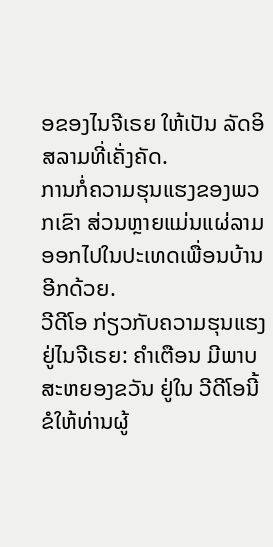ອຂອງໄນຈີເຣຍ ໃຫ້ເປັນ ລັດອິສລາມທີ່ເຄັ່ງຄັດ.
ການກໍ່ຄວາມຮຸນແຮງຂອງພວກເຂົາ ສ່ວນຫຼາຍແມ່ນແຜ່ລາມອອກໄປໃນປະເທດເພື່ອນບ້ານອີກດ້ວຍ.
ວີດີໂອ ກ່ຽວກັບຄວາມຮຸນແຮງ ຢູ່ໄນຈີເຣຍ: ຄຳເຕືອນ ມີພາບສະຫຍອງຂວັນ ຢູ່ໃນ ວີດີໂອນີ້ ຂໍໃຫ້ທ່ານຜູ້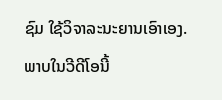ຊົມ ໃຊ້ວິຈາລະນະຍານເອົາເອງ. ພາບໃນວີດີໂອນີ້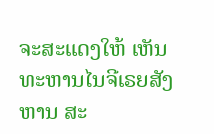ຈະສະແດງໃຫ້ ເຫັນ ທະຫານໄນຈີເຣຍສັງຫານ ສະ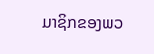ມາຊິກຂອງພວ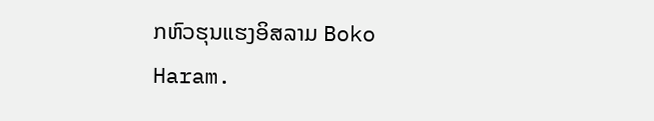ກຫົວຮຸນແຮງອິສລາມ Boko Haram.